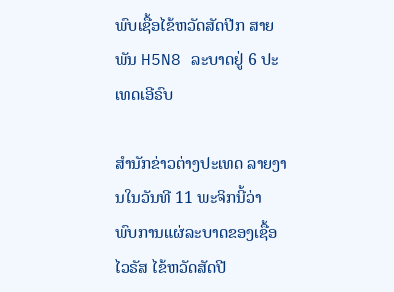ພົບເຊື້ອໄຂ້ຫວັດສັດປີກ ສາຍພັນ H5N8 ລະບາດຢູ່ 6 ປະເທດເອີຣົບ

ສຳນັກຂ່າວຕ່າງປະເທດ ລາຍງານໃນວັນທີ 11 ພະຈິກນີ້ວ່າ ພົບການແຜ່ລະບາດຂອງເຊື້ອໄວຣັສ ໄຂ້ຫວັດສັດປີ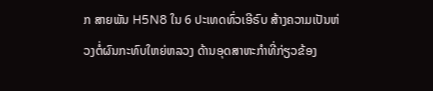ກ ສາຍພັນ H5N8 ໃນ 6 ປະເທດທົ່ວເອີຣົບ ສ້າງຄວາມເປັນຫ່ວງຕໍ່ຜົນກະທົບໃຫຍ່ຫລວງ ດ້ານອຸດສາຫະກຳທີ່ກ່ຽວຂ້ອງ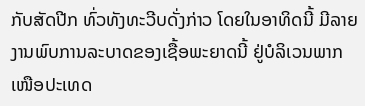ກັບສັດປີກ ທົ່ວທັງທະວີບດັ່ງກ່າວ ໂດຍໃນອາທິດນີ້ ມີລາຍງານພົບການລະບາດຂອງເຊື້ອພະຍາດນີ້ ຢູ່ບໍລິເວນພາກເໜືອປະເທດ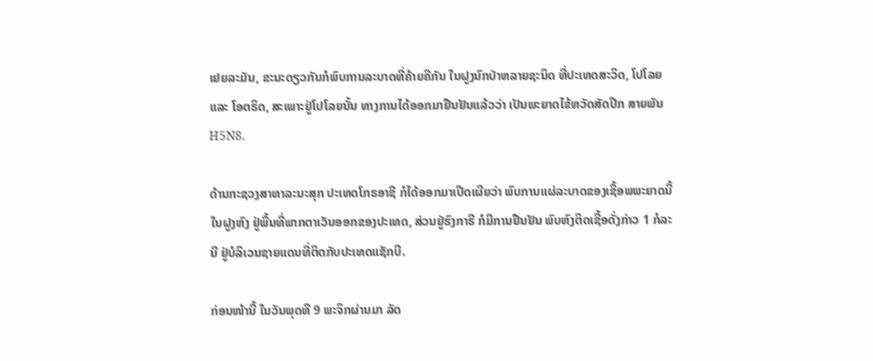ເຢຍລະມັນ, ຂະນະດຽວກັນກໍພົບການລະບາດທີ່ຄ້າຍຄືກັນ ໃນຝູງນົກປ່າຫລາຍຊະນິດ ທີ່ປະເທດສະວິດ, ໂປໂລຍ ແລະ ໂອຕຣິດ, ສະເພາະຢູ່ໂປໂລຍນັ້ນ ທາງການໄດ້ອອກມາຢືນຢັນແລ້ວວ່າ ເປັນພະຍາດໄຂ້ຫວັດສັດປີກ ສາຍພັນ H5N8.

ດ້ານກະຊວງສາທາລະນະສຸກ ປະເທດໂກຣອາຊີ ກໍໄດ້ອອກມາເປີດເຜີຍວ່າ ພົບການແຜ່ລະບາດຂອງເຊື້ອພພະຍາດນີ້ ໃນຝູງຫົງ ຢູ່ພື້ນທີ່ພາກຕາເວັນອອກຂອງປະເທດ, ສ່ວນຢູ່ຮົງກາຣີ ກໍມີການຢືນຢັນ ພົບຫົງຕິດເຊື້ອດັ່ງກ່າວ 1 ກໍລະນີ ຢູ່ບໍລິເວນຊາຍແດນທີ່ຕິດກັບປະເທດແຊັກບີ.

ກ່ອນໜ້ານີ້ ໃນວັນພຸດທີ 9 ພະຈິກຜ່ານມາ ລັດ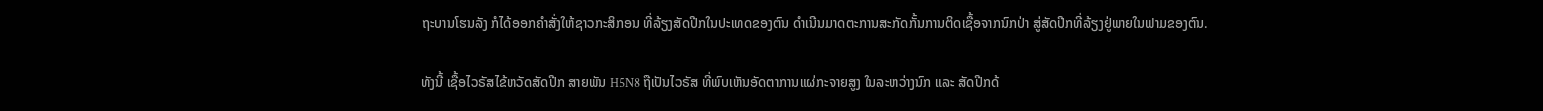ຖະບານໂຮນລັງ ກໍໄດ້ອອກຄຳສັ່ງໃຫ້ຊາວກະສິກອນ ທີ່ລ້ຽງສັດປີກໃນປະເທດຂອງຕົນ ດຳເນີນມາດຕະການສະກັດກັ້ນການຕິດເຊື້ອຈາກນົກປ່າ ສູ່ສັດປີກທີ່ລ້ຽງຢູ່ພາຍໃນຟາມຂອງຕົນ.

ທັງນີ້ ເຊື້ອໄວຣັສໄຂ້ຫວັດສັດປີກ ສາຍພັນ H5N8 ຖືເປັນໄວຣັສ ທີ່ພົບເຫັນອັດຕາການແຜ່ກະຈາຍສູງ ໃນລະຫວ່າງນົກ ແລະ ສັດປີກດ້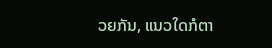ວຍກັນ, ແນວໃດກໍຕາ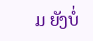ມ ຍັງບໍ່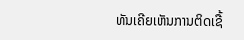ທັນເຄີຍເຫັນການຕິດເຊື້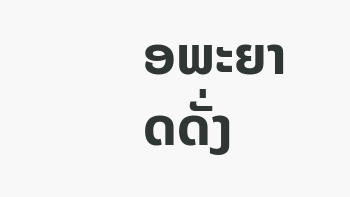ອພະຍາດດັ່ງ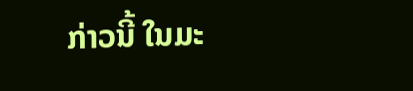ກ່າວນີ້ ໃນມະ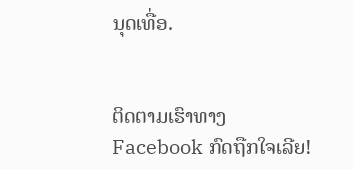ນຸດເທື່ອ.


ຕິດຕາມເຮົາທາງFacebook ກົດຖືກໃຈເລີຍ!